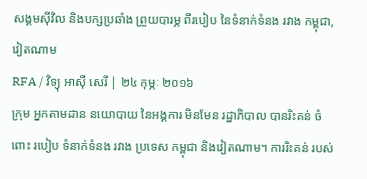សង្គមស៊ីវិល និងបក្សប្រឆាំង ព្រួយបារម្ភ ពីរបៀប នៃទំនាក់ទំនង រវាង កម្ពុជា, វៀតណាម
RFA / វិទ្យុ អាស៊ី សេរី | ២៤ កុម្ភៈ ២០១៦
ក្រុម អ្នកតាមដាន នយោបាយ នៃអង្គការ មិនមែន រដ្ឋាភិបាល បានរិះគន់ ចំពោះ របៀប ទំនាក់ទំនង រវាង ប្រទេស កម្ពុជា និងវៀតណាម។ ការរិះគន់ របស់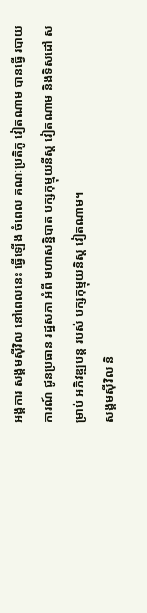អង្គការ សង្គមស៊ីវិល នៅពេលនេះ ធ្វើឡើង ចំពេល គណៈប្រតិភូ វៀតណាម បានធ្វើ របាយការណ៍ ជូនប្រធាន រដ្ឋសភា អំពី មហាសន្និបាត បក្សកុម្មុយនីស្ត វៀតណាម និងទិសដៅ សម្រាប់ អភិវឌ្ឍបន្ត របស់ បក្សកុម្មុយនិស្ត វៀតណាម។
សង្គមស៊ីវិល និ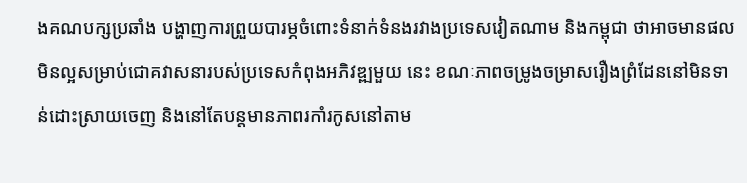ងគណបក្សប្រឆាំង បង្ហាញការព្រួយបារម្ភចំពោះទំនាក់ទំនងរវាងប្រទេសវៀតណាម និងកម្ពុជា ថាអាចមានផលមិនល្អសម្រាប់ជោគវាសនារបស់ប្រទេសកំពុងអភិវឌ្ឍមួយ នេះ ខណៈភាពចម្រូងចម្រាសរឿងព្រំដែននៅមិនទាន់ដោះស្រាយចេញ និងនៅតែបន្តមានភាពរកាំរកូសនៅតាម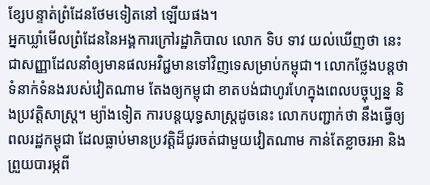ខ្សែបន្ទាត់ព្រំដែនថែមទៀតនៅ ឡើយផង។
អ្នកឃ្លាំមើលព្រំដែននៃអង្គការក្រៅរដ្ឋាភិបាល លោក ទិប ទាវ យល់ឃើញថា នេះជាសញ្ញាដែលនាំឲ្យមានផលអវិជ្ជមានទៅវិញទេសម្រាប់កម្ពុជា។ លោកថ្លែងបន្តថា ទំនាក់ទំនងរបស់វៀតណាម តែងឲ្យកម្ពុជា ខាតបង់ជាហូរហែក្នុងពេលបច្ចុប្បន្ន និងប្រវត្តិសាស្ត្រ។ ម្យ៉ាងទៀត ការបន្តយុទ្ធសាស្ត្រដូចនេះ លោកបញ្ជាក់ថា នឹងធ្វើឲ្យពលរដ្ឋកម្ពុជា ដែលធ្លាប់មានប្រវត្តិដ៏ជូរចត់ជាមួយវៀតណាម កាន់តែខ្លាចរអា និងព្រួយបារម្ភពី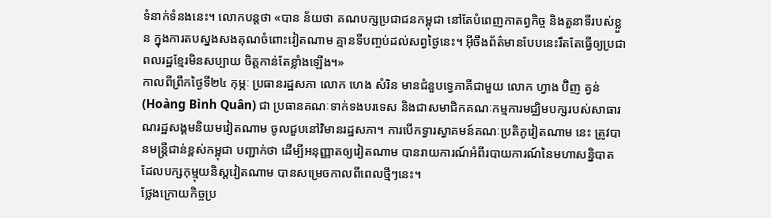ទំនាក់ទំនងនេះ។ លោកបន្តថា «បាន ន័យថា គណបក្សប្រជាជនកម្ពុជា នៅតែបំពេញកាតព្វកិច្ច និងតួនាទីរបស់ខ្លួន ក្នុងការតបស្នងសងគុណចំពោះវៀតណាម គ្មានទីបញ្ចប់ដល់សព្វថ្ងៃនេះ។ អ៊ីចឹងព័ត៌មានបែបនេះរឹតតែធ្វើឲ្យប្រជាពលរដ្ឋខ្មែរមិនសប្បាយ ចិត្តកាន់តែខ្លាំងឡើង។»
កាលពីព្រឹកថ្ងៃទី២៤ កុម្ភៈ ប្រធានរដ្ឋសភា លោក ហេង សំរិន មានជំនួបទ្វេភាគីជាមួយ លោក ហ្វាង ប៊ិញ គ្វន់ (Hoàng Bình Quân) ជា ប្រធានគណៈទាក់ទងបរទេស និងជាសមាជិកគណៈកម្មការមជ្ឈិមបក្សរបស់សាធារណរដ្ឋសង្គមនិយមវៀតណាម ចូលជួបនៅវិមានរដ្ឋសភា។ ការបើកទ្វារស្វាគមន៍គណៈប្រតិភូវៀតណាម នេះ ត្រូវបានមន្ត្រីជាន់ខ្ពស់កម្ពុជា បញ្ជាក់ថា ដើម្បីអនុញ្ញាតឲ្យវៀតណាម បានរាយការណ៍អំពីរបាយការណ៍នៃមហាសន្និបាត ដែលបក្សកុម្មុយនិស្តវៀតណាម បានសម្រេចកាលពីពេលថ្មីៗនេះ។
ថ្លែងក្រោយកិច្ចប្រ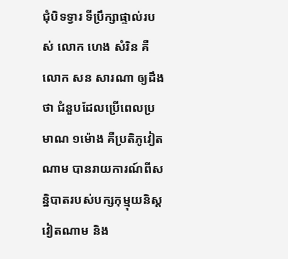ជុំបិទទ្វារ ទីប្រឹក្សាផ្ទាល់របស់ លោក ហេង សំរិន គឺលោក សន សារណា ឲ្យដឹងថា ជំនួបដែលប្រើពេលប្រមាណ ១ម៉ោង គឺប្រតិភូវៀតណាម បានរាយការណ៍ពីសន្និបាតរបស់បក្សកុម្មុយនិស្តវៀតណាម និង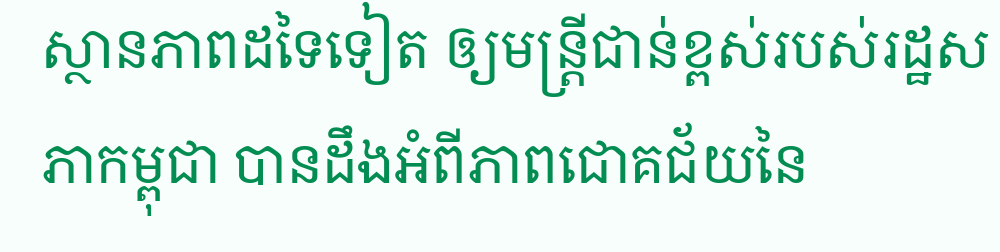ស្ថានភាពដទៃទៀត ឲ្យមន្ត្រីជាន់ខ្ពស់របស់រដ្ឋសភាកម្ពុជា បានដឹងអំពីភាពជោគជ័យនៃ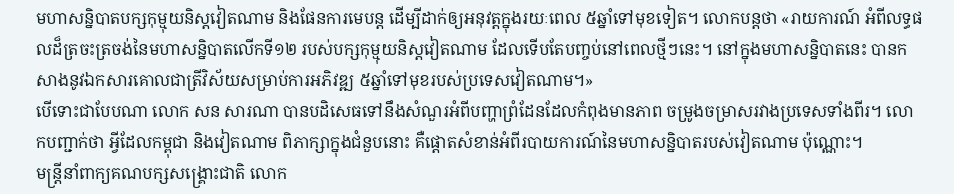មហាសន្និបាតបក្សកុម្មុយនិស្តវៀតណាម និងផែនការមេបន្ត ដើម្បីដាក់ឲ្យអនុវត្តក្នុងរយៈពេល ៥ឆ្នាំទៅមុខទៀត។ លោកបន្តថា «រាយការណ៍ អំពីលទ្ធផលដ៏ត្រចះត្រចង់នៃមហាសន្និបាតលើកទី១២ របស់បក្សកុម្មុយនិស្តវៀតណាម ដែលទើបតែបញ្ចប់នៅពេលថ្មីៗនេះ។ នៅក្នុងមហាសន្និបាតនេះ បានកសាងនូវឯកសារគោលជាត្រីវិស័យសម្រាប់ការអភិវឌ្ឍ ៥ឆ្នាំទៅមុខរបស់ប្រទេសវៀតណាម។»
បើទោះជាបែបណា លោក សន សារណា បានបដិសេធទៅនឹងសំណួរអំពីបញ្ហាព្រំដែនដែលកំពុងមានភាព ចម្រូងចម្រាសរវាងប្រទេសទាំងពីរ។ លោកបញ្ជាក់ថា អ្វីដែលកម្ពុជា និងវៀតណាម ពិភាក្សាក្នុងជំនួបនោះ គឺផ្ដោតសំខាន់អំពីរបាយការណ៍នៃមហាសន្និបាតរបស់វៀតណាម ប៉ុណ្ណោះ។
មន្ត្រីនាំពាក្យគណបក្សសង្គ្រោះជាតិ លោក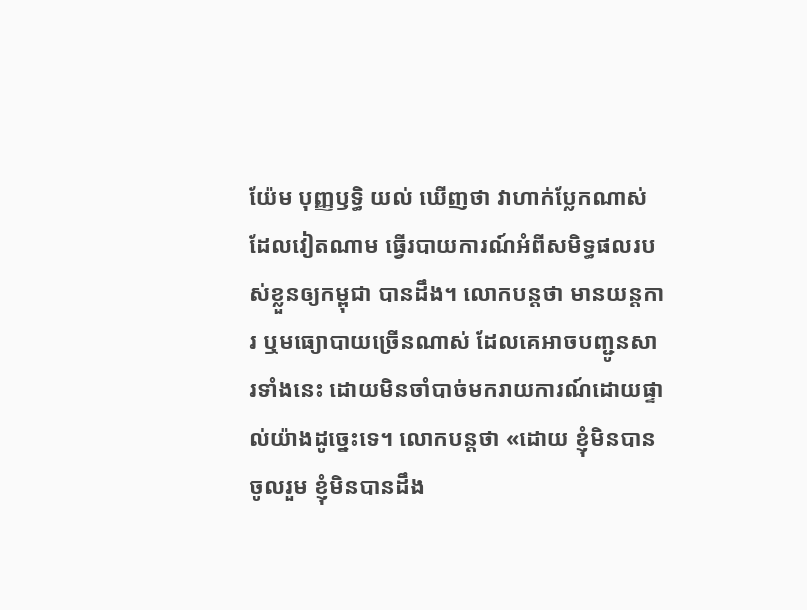យ៉ែម បុញ្ញឫទ្ធិ យល់ ឃើញថា វាហាក់ប្លែកណាស់ដែលវៀតណាម ធ្វើរបាយការណ៍អំពីសមិទ្ធផលរបស់ខ្លួនឲ្យកម្ពុជា បានដឹង។ លោកបន្តថា មានយន្តការ ឬមធ្យោបាយច្រើនណាស់ ដែលគេអាចបញ្ជូនសារទាំងនេះ ដោយមិនចាំបាច់មករាយការណ៍ដោយផ្ទាល់យ៉ាងដូច្នេះទេ។ លោកបន្តថា «ដោយ ខ្ញុំមិនបានចូលរួម ខ្ញុំមិនបានដឹង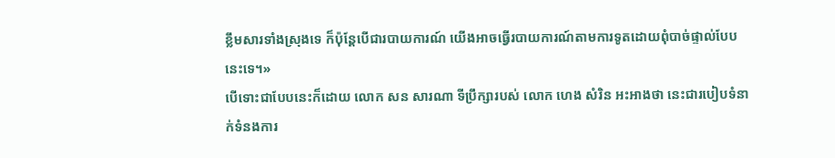ខ្លឹមសារទាំងស្រុងទេ ក៏ប៉ុន្តែបើជារបាយការណ៍ យើងអាចធ្វើរបាយការណ៍តាមការទូតដោយពុំបាច់ផ្ទាល់បែបនេះទេ។»
បើទោះជាបែបនេះក៏ដោយ លោក សន សារណា ទីប្រឹក្សារបស់ លោក ហេង សំរិន អះអាងថា នេះជារបៀបទំនាក់ទំនងការ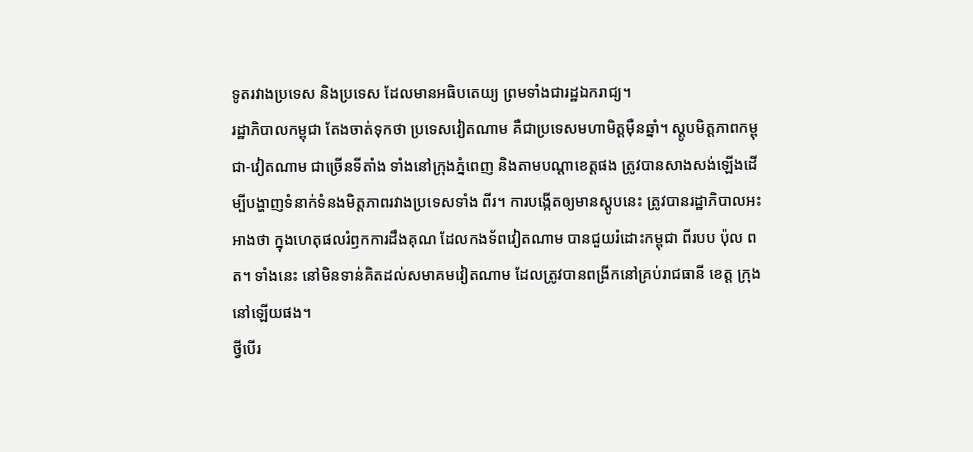ទូតរវាងប្រទេស និងប្រទេស ដែលមានអធិបតេយ្យ ព្រមទាំងជារដ្ឋឯករាជ្យ។
រដ្ឋាភិបាលកម្ពុជា តែងចាត់ទុកថា ប្រទេសវៀតណាម គឺជាប្រទេសមហាមិត្តម៉ឺនឆ្នាំ។ ស្តូបមិត្តភាពកម្ពុជា-វៀតណាម ជាច្រើនទីតាំង ទាំងនៅក្រុងភ្នំពេញ និងតាមបណ្ដាខេត្តផង ត្រូវបានសាងសង់ឡើងដើម្បីបង្ហាញទំនាក់ទំនងមិត្តភាពរវាងប្រទេសទាំង ពីរ។ ការបង្កើតឲ្យមានស្តូបនេះ ត្រូវបានរដ្ឋាភិបាលអះអាងថា ក្នុងហេតុផលរំឭកការដឹងគុណ ដែលកងទ័ពវៀតណាម បានជួយរំដោះកម្ពុជា ពីរបប ប៉ុល ពត។ ទាំងនេះ នៅមិនទាន់គិតដល់សមាគមវៀតណាម ដែលត្រូវបានពង្រីកនៅគ្រប់រាជធានី ខេត្ត ក្រុង នៅឡើយផង។
ថ្វីបើរ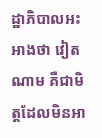ដ្ឋាភិបាលអះអាងថា វៀតណាម គឺជាមិត្តដែលមិនអា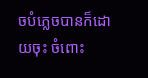ចបំភ្លេចបានក៏ដោយចុះ ចំពោះ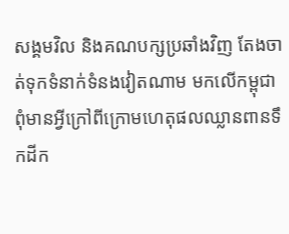សង្គមវិល និងគណបក្សប្រឆាំងវិញ តែងចាត់ទុកទំនាក់ទំនងវៀតណាម មកលើកម្ពុជា ពុំមានអ្វីក្រៅពីក្រោមហេតុផលឈ្លានពានទឹកដីក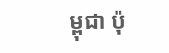ម្ពុជា ប៉ុ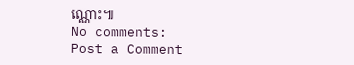ណ្ណោះ៕
No comments:
Post a Comment